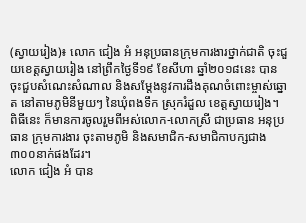(ស្វាយរៀង)៖ លោក ជៀង អំ អនុប្រធានក្រុមការងារថ្នាក់ជាតិ ចុះជួយខេត្តស្វាយរៀង នៅព្រឹកថ្ងៃទី១៩ ខែសីហា ឆ្នាំ២០១៨នេះ បានចុះជួបសំណេះសំណាល និងសម្តែងនូវការដឹងគុណចំពោះម្ចាស់ឆ្នោត នៅតាមភូមិនីមួយៗ នៃឃុំពងទឹក ស្រុករំដួល ខេត្ដស្វាយរៀង។ ពិធីនេះ ក៏មានការចូលរួមពីអស់លោក-លោកស្រី ជាប្រធាន អនុប្រធាន ក្រុមការងារ ចុះតាមភូមិ និងសមាជិក-សមាជិកាបក្សជាង ៣០០នាក់ផងដែរ។
លោក ជៀង អំ បាន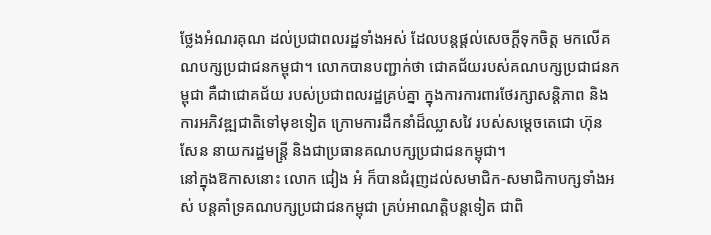ថ្លែងអំណរគុណ ដល់ប្រជាពលរដ្ឋទាំងអស់ ដែលបន្តផ្តល់សេចក្តីទុកចិត្ត មកលើគណបក្សប្រជាជនកម្ពុជា។ លោកបានបញ្ជាក់ថា ជោគជ័យរបស់គណបក្សប្រជាជនកម្ពុជា គឺជាជោគជ័យ របស់ប្រជាពលរដ្ឋគ្រប់គ្នា ក្នុងការការពារថែរក្សាសន្តិភាព និងការអភិវឌ្ឍជាតិទៅមុខទៀត ក្រោមការដឹកនាំដ៏ឈ្លាសវៃ របស់សម្តេចតេជោ ហ៊ុន សែន នាយករដ្ឋមន្រ្តី និងជាប្រធានគណបក្សប្រជាជនកម្ពុជា។
នៅក្នុងឱកាសនោះ លោក ជៀង អំ ក៏បានជំរុញដល់សមាជិក-សមាជិកាបក្សទាំងអស់ បន្តគាំទ្រគណបក្សប្រជាជនកម្ពុជា គ្រប់អាណត្តិបន្តទៀត ជាពិ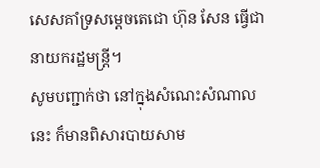សេសគាំទ្រសម្តេចតេជោ ហ៊ុន សែន ធ្វើជានាយករដ្ឋមន្ត្រី។
សូមបញ្ជាក់ថា នៅក្នុងសំណេះសំណាលនេះ ក៏មានពិសារបាយសាម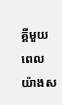គ្គីមួយពេលយ៉ាងស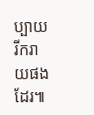ប្បាយរីករាយផងដែរ៕